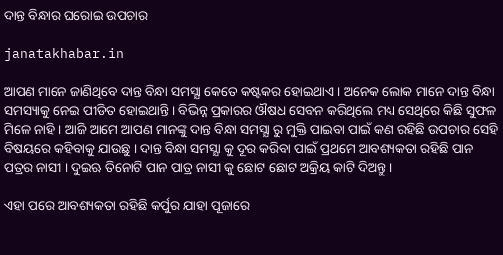ଦାନ୍ତ ବିନ୍ଧାର ଘରୋଇ ଉପଚାର

janatakhabar.in

ଆପଣ ମାନେ ଜାଣିଥିବେ ଦାନ୍ତ ବିନ୍ଧା ସମସ୍ଯା କେତେ କଷ୍ଟକର ହୋଇଥାଏ । ଅନେକ ଲୋକ ମାନେ ଦାନ୍ତ ବିନ୍ଧା ସମସ୍ୟାକୁ ନେଇ ପୀଡିତ ହୋଇଥାନ୍ତି । ବିଭିନ୍ନ ପ୍ରକାରର ଔଷଧ ସେବନ କରିଥିଲେ ମଧ୍ୟ ସେଥିରେ କିଛି ସୁଫଳ ମିଳେ ନାହି । ଆଜି ଆମେ ଆପଣ ମାନଙ୍କୁ ଦାନ୍ତ ବିନ୍ଧା ସମସ୍ଯା ରୁ ମୁକ୍ତି ପାଇବା ପାଇଁ କଣ ରହିଛି ଉପଚାର ସେହି ବିଷୟରେ କହିବାକୁ ଯାଉଛୁ । ଦାନ୍ତ ବିନ୍ଧା ସମସ୍ଯା କୁ ଦୂର କରିବା ପାଇଁ ପ୍ରଥମେ ଆବଶ୍ୟକତା ରହିଛି ପାନ ପତ୍ରର ନାସୀ । ଦୁଇଋ ତିନୋଟି ପାନ ପାତ୍ର ନାସୀ କୁ ଛୋଟ ଛୋଟ ଅକ୍ରିୟ କାଟି ଦିଅନ୍ତୁ ।

ଏହା ପରେ ଆବଶ୍ୟକତା ରହିଛି କର୍ପୁର ଯାହା ପୂଜାରେ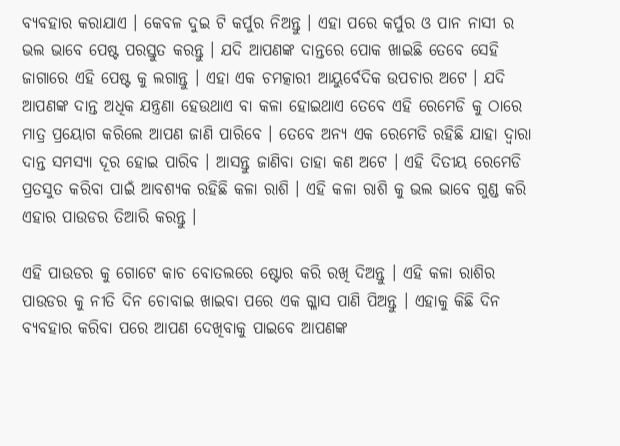ବ୍ୟବହାର କରାଯାଏ । କେବଳ ଦୁଇ ଟି କର୍ପୁର ନିଅନ୍ତୁ । ଏହା ପରେ କର୍ପୁର ଓ ପାନ ନାସୀ ର ଭଲ ଭାବେ ପେଷ୍ଟ ପରସ୍ତୁତ କରନ୍ତୁ । ଯଦି ଆପଣଙ୍କ ଦାନ୍ତରେ ପୋକ ଖାଇଛି ତେବେ ସେହି ଜାଗାରେ ଏହି ପେଷ୍ଟ କୁ ଲଗାନ୍ତୁ । ଏହା ଏକ ଚମତ୍କାରୀ ଆୟୁର୍ବେଦିକ ଉପଚାର ଅଟେ । ଯଦି ଆପଣଙ୍କ ଦାନ୍ତ ଅଧିକ ଯନ୍ତ୍ରଣା ହେଉଥାଏ ବା କଳା ହୋଇଥାଏ ତେବେ ଏହି ରେମେଡି କୁ ଠାରେ ମାତ୍ର ପ୍ରୟୋଗ କରିଲେ ଆପଣ ଜାଣି ପାରିବେ । ତେବେ ଅନ୍ୟ ଏକ ରେମେଡି ରହିଛି ଯାହା ଦ୍ଵାରା ଦାନ୍ତ ସମସ୍ଯା ଦୂର ହୋଇ ପାରିବ । ଆସନ୍ତୁ ଜାଣିବା ତାହା କଣ ଅଟେ । ଏହି ଦିତୀୟ ରେମେଡି ପ୍ରତସୁତ କରିବା ପାଇଁ ଆବଶ୍ୟକ ରହିଛି କଳା ରାଶି । ଏହି କଳା ରାଶି କୁ ଭଲ ଭାବେ ଗୁଣ୍ଡ କରି ଏହାର ପାଉଡର ତିଆରି କରନ୍ତୁ ।

ଏହି ପାଉଡର କୁ ଗୋଟେ କାଚ ବୋତଲରେ ଷ୍ଟୋର କରି ରଖି ଦିଅନ୍ତୁ । ଏହି କଳା ରାଶିର ପାଉଡର କୁ ନୀତି ଦିନ ଚୋବାଇ ଖାଇବା ପରେ ଏକ ଗ୍ଳାସ ପାଣି ପିଅନ୍ତୁ । ଏହାକୁ କିଛି ଦିନ ବ୍ୟବହାର କରିବା ପରେ ଆପଣ ଦେଖିବାକୁ ପାଇବେ ଆପଣଙ୍କ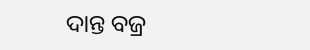ଦାନ୍ତ ବଜ୍ର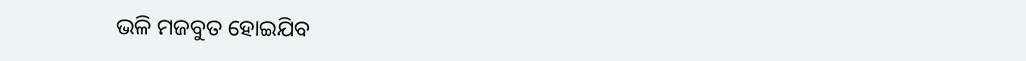ଭଳି ମଜବୁତ ହୋଇଯିବ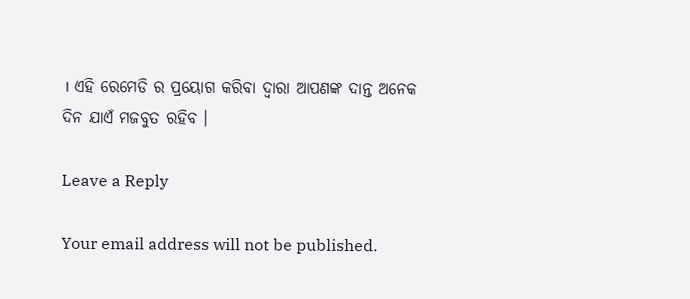। ଏହି ରେମେଡି ର ପ୍ରୟୋଗ କରିବା ଦ୍ଵାରା ଆପଣଙ୍କ ଦାନ୍ତ ଅନେକ ଦିନ ଯାଏଁ ମଜବୁତ ରହିବ ।

Leave a Reply

Your email address will not be published.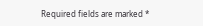Required fields are marked *